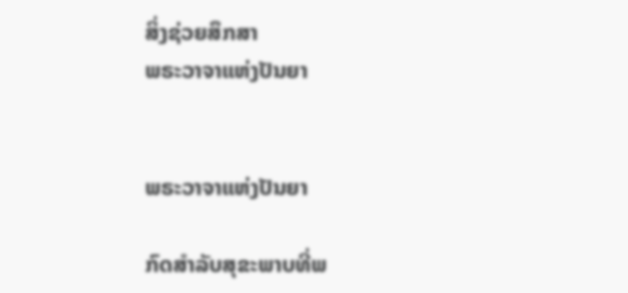ສິ່ງຊ່ວຍສຶກສາ
ພຣະວາຈາແຫ່ງປັນຍາ


ພຣະວາຈາແຫ່ງປັນຍາ

ກົດສຳລັບສຸຂະພາບທີ່ພ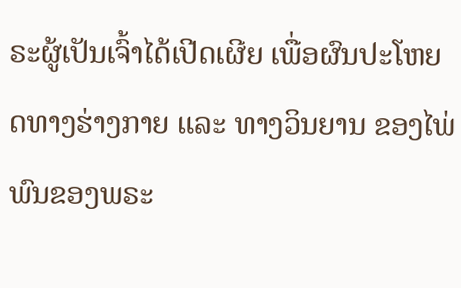ຣະຜູ້ເປັນເຈົ້າໄດ້ເປີດເຜີຍ ເພື່ອຜົນປະໂຫຍດທາງຮ່າງກາຍ ແລະ ທາງວິນຍານ ຂອງໄພ່ພົນຂອງພຣະ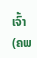ເຈົ້າ (ຄພ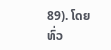89). ໂດຍທົ່ວ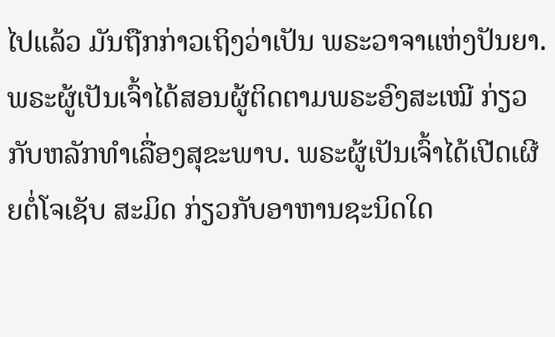ໄປແລ້ວ ມັນຖືກກ່າວເຖິງວ່າເປັນ ພຣະວາຈາແຫ່ງປັນຍາ. ພຣະຜູ້ເປັນເຈົ້າໄດ້ສອນຜູ້ຕິດຕາມພຣະອົງສະເໝີ ກ່ຽວກັບຫລັກທຳເລື່ອງສຸຂະພາບ. ພຣະຜູ້ເປັນເຈົ້າໄດ້ເປີດເຜີຍຕໍ່ໂຈເຊັບ ສະມິດ ກ່ຽວກັບອາຫານຊະນິດໃດ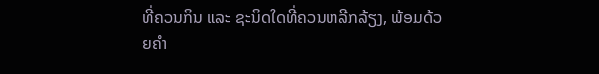ທີ່ຄວນກິນ ແລະ ຊະນິດໃດທີ່ຄວນຫລີກລ້ຽງ, ພ້ອມດ້ວຍຄຳ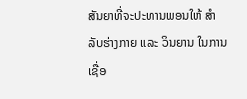ສັນຍາທີ່ຈະປະທານພອນໃຫ້ ສຳລັບຮ່າງກາຍ ແລະ ວິນຍານ ໃນການເຊື່ອ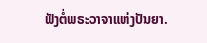ຟັງຕໍ່ພຣະວາຈາແຫ່ງປັນຍາ.